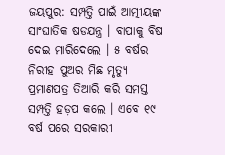ଜୟପୁର: ସମ୍ପତ୍ତି ପାଇଁ ଆତ୍ମୀୟଙ୍କ ସାଂଘାତିକ ଷଡଯନ୍ତ୍ର । ବାପାକୁ ବିଷ ଦେଇ ମାରିଦେଲେ । ୫ ବର୍ଷର ନିରୀହ ପୁଅର ମିଛ ମୃତ୍ୟୁ ପ୍ରମାଣପତ୍ର ତିଆରି କରି ସମସ୍ତ ସମ୍ପତ୍ତି ହଡ଼ପ କଲେ । ଏବେ ୧୯ ବର୍ଷ ପରେ ସରକାରୀ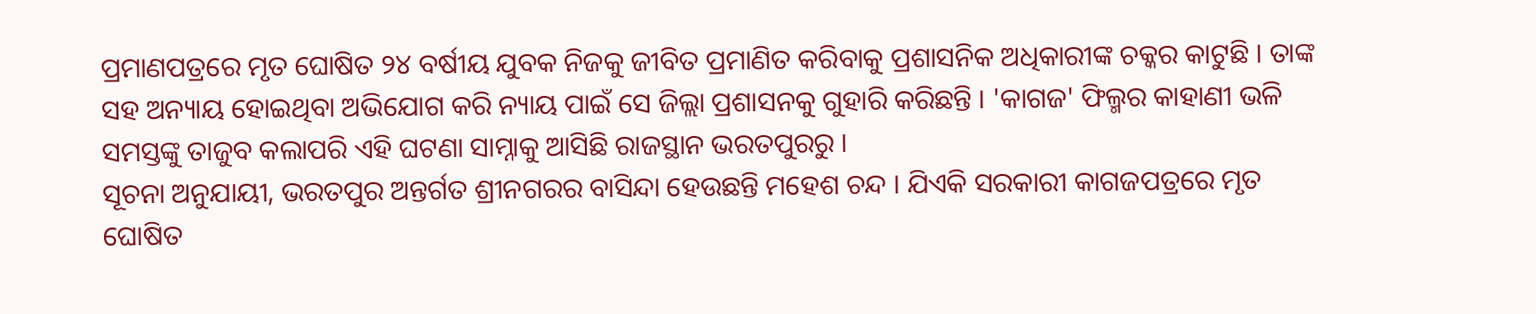ପ୍ରମାଣପତ୍ରରେ ମୃତ ଘୋଷିତ ୨୪ ବର୍ଷୀୟ ଯୁବକ ନିଜକୁ ଜୀବିତ ପ୍ରମାଣିତ କରିବାକୁ ପ୍ରଶାସନିକ ଅଧିକାରୀଙ୍କ ଚକ୍କର କାଟୁଛି । ତାଙ୍କ ସହ ଅନ୍ୟାୟ ହୋଇଥିବା ଅଭିଯୋଗ କରି ନ୍ୟାୟ ପାଇଁ ସେ ଜିଲ୍ଲା ପ୍ରଶାସନକୁ ଗୁହାରି କରିଛନ୍ତି । 'କାଗଜ' ଫିଲ୍ମର କାହାଣୀ ଭଳି ସମସ୍ତଙ୍କୁ ତାଜୁବ କଲାପରି ଏହି ଘଟଣା ସାମ୍ନାକୁ ଆସିଛି ରାଜସ୍ଥାନ ଭରତପୁରରୁ ।
ସୂଚନା ଅନୁଯାୟୀ, ଭରତପୁର ଅନ୍ତର୍ଗତ ଶ୍ରୀନଗରର ବାସିନ୍ଦା ହେଉଛନ୍ତି ମହେଶ ଚନ୍ଦ । ଯିଏକି ସରକାରୀ କାଗଜପତ୍ରରେ ମୃତ ଘୋଷିତ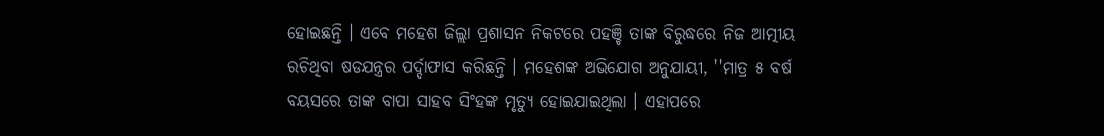ହୋଇଛନ୍ତି । ଏବେ ମହେଶ ଜିଲ୍ଲା ପ୍ରଶାସନ ନିକଟରେ ପହଞ୍ଚି ତାଙ୍କ ବିରୁଦ୍ଧରେ ନିଜ ଆତ୍ମୀୟ ରଚିଥିବା ଷଡଯନ୍ତ୍ରର ପର୍ଦ୍ଦାଫାସ କରିଛନ୍ତି । ମହେଶଙ୍କ ଅଭିଯୋଗ ଅନୁଯାୟୀ, ''ମାତ୍ର ୫ ବର୍ଷ ବୟସରେ ତାଙ୍କ ବାପା ସାହବ ସିଂହଙ୍କ ମୃତ୍ୟୁ ହୋଇଯାଇଥିଲା । ଏହାପରେ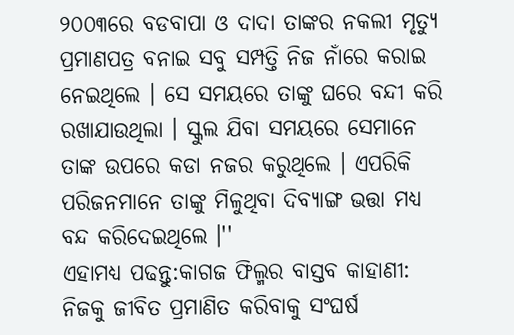୨୦୦୩ରେ ବଡବାପା ଓ ଦାଦା ତାଙ୍କର ନକଲୀ ମୃତ୍ୟୁ ପ୍ରମାଣପତ୍ର ବନାଇ ସବୁ ସମ୍ପତ୍ତି ନିଜ ନାଁରେ କରାଇ ନେଇଥିଲେ । ସେ ସମୟରେ ତାଙ୍କୁ ଘରେ ବନ୍ଦୀ କରି ରଖାଯାଉଥିଲା । ସ୍କୁଲ ଯିବା ସମୟରେ ସେମାନେ ତାଙ୍କ ଉପରେ କଡା ନଜର କରୁଥିଲେ । ଏପରିକି ପରିଜନମାନେ ତାଙ୍କୁ ମିଳୁଥିବା ଦିବ୍ୟାଙ୍ଗ ଭତ୍ତା ମଧ୍ୟ ବନ୍ଦ କରିଦେଇଥିଲେ ।''
ଏହାମଧ୍ୟ ପଢନ୍ତୁ:କାଗଜ ଫିଲ୍ମର ବାସ୍ତବ କାହାଣୀ: ନିଜକୁ ଜୀବିତ ପ୍ରମାଣିତ କରିବାକୁ ସଂଘର୍ଷ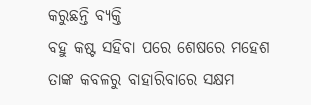କରୁଛନ୍ତି ବ୍ୟକ୍ତି
ବହୁ କଷ୍ଟ ସହିବା ପରେ ଶେଷରେ ମହେଶ ତାଙ୍କ କବଳରୁ ବାହାରିବାରେ ସକ୍ଷମ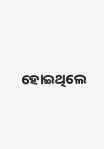ହୋଇଥିଲେ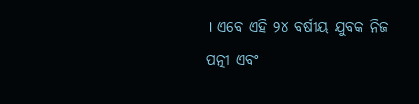। ଏବେ ଏହି ୨୪ ବର୍ଷୀୟ ଯୁବକ ନିଜ ପତ୍ନୀ ଏବଂ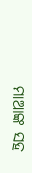ମାଆଙ୍କ ସହ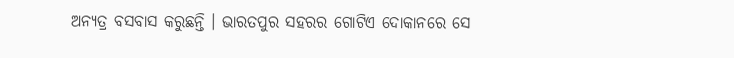ଅନ୍ୟତ୍ର ବସବାସ କରୁଛନ୍ତି । ଭାରତପୁର ସହରର ଗୋଟିଏ ଦୋକାନରେ ସେ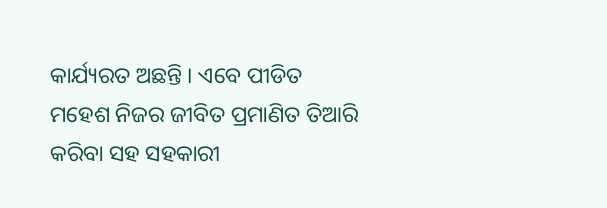କାର୍ଯ୍ୟରତ ଅଛନ୍ତି । ଏବେ ପୀଡିତ ମହେଶ ନିଜର ଜୀବିତ ପ୍ରମାଣିତ ତିଆରି କରିବା ସହ ସହକାରୀ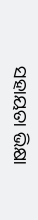ସହାୟତା ଭିକ୍ଷା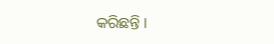କରିଛନ୍ତି ।